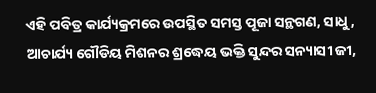ଏହି ପବିତ୍ର କାର୍ଯ୍ୟକ୍ରମରେ ଉପସ୍ଥିତ ସମସ୍ତ ପୂଜା ସନ୍ଥଗଣ, ସାଧୁ, ଆଚାର୍ଯ୍ୟ ଗୌଡିୟ ମିଶନର ଶ୍ରଦ୍ଧେୟ ଭକ୍ତି ସୁନ୍ଦର ସନ୍ୟାସୀ ଜୀ,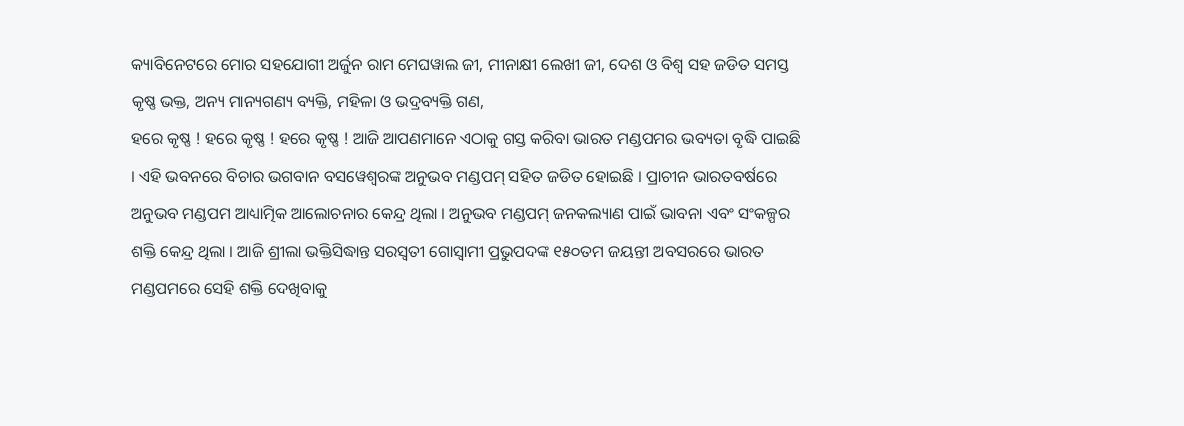କ୍ୟାବିନେଟରେ ମୋର ସହଯୋଗୀ ଅର୍ଜୁନ ରାମ ମେଘୱାଲ ଜୀ, ମୀନାକ୍ଷୀ ଲେଖୀ ଜୀ, ଦେଶ ଓ ବିଶ୍ୱ ସହ ଜଡିତ ସମସ୍ତ କୃଷ୍ଣ ଭକ୍ତ, ଅନ୍ୟ ମାନ୍ୟଗଣ୍ୟ ବ୍ୟକ୍ତି, ମହିଳା ଓ ଭଦ୍ରବ୍ୟକ୍ତି ଗଣ,
ହରେ କୃଷ୍ଣ ! ହରେ କୃଷ୍ଣ ! ହରେ କୃଷ୍ଣ ! ଆଜି ଆପଣମାନେ ଏଠାକୁ ଗସ୍ତ କରିବା ଭାରତ ମଣ୍ଡପମର ଭବ୍ୟତା ବୃଦ୍ଧି ପାଇଛି । ଏହି ଭବନରେ ବିଚାର ଭଗବାନ ବସୱେଶ୍ୱରଙ୍କ ଅନୁଭବ ମଣ୍ଡପମ୍ ସହିତ ଜଡିତ ହୋଇଛି । ପ୍ରାଚୀନ ଭାରତବର୍ଷରେ ଅନୁଭବ ମଣ୍ଡପମ ଆଧ୍ୟାତ୍ମିକ ଆଲୋଚନାର କେନ୍ଦ୍ର ଥିଲା । ଅନୁଭବ ମଣ୍ଡପମ୍ ଜନକଲ୍ୟାଣ ପାଇଁ ଭାବନା ଏବଂ ସଂକଳ୍ପର ଶକ୍ତି କେନ୍ଦ୍ର ଥିଲା । ଆଜି ଶ୍ରୀଲା ଭକ୍ତିସିଦ୍ଧାନ୍ତ ସରସ୍ୱତୀ ଗୋସ୍ୱାମୀ ପ୍ରଭୁପଦଙ୍କ ୧୫୦ତମ ଜୟନ୍ତୀ ଅବସରରେ ଭାରତ ମଣ୍ଡପମରେ ସେହି ଶକ୍ତି ଦେଖିବାକୁ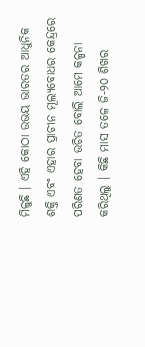ମିଳୁଛି । ଏହି କୋଠା ଉଭୟ ଭାରତର ଆଧୁନିକ ଶକ୍ତି ଏବଂ ଏହାର ପ୍ରାଚୀନ ମୂଲ୍ୟବୋଧର କେନ୍ଦ୍ରରେ ପରିଣତ ହେବା ଉଚିତ ବୋଲି ଆମେ କଳ୍ପନା କରିଥିଲୁ । କିଛି ମାସ ତଳେ ଜି-୨୦ ଶିଖର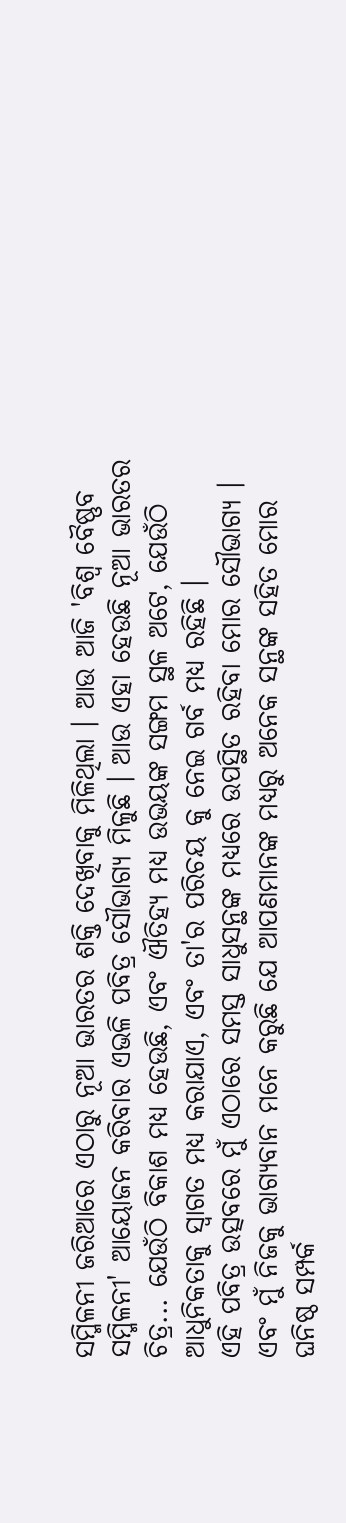ସମ୍ମିଳନୀ ଜରିଆରେ ଏଠାରୁ ନୂଆ ଭାରତର ଶକ୍ତି ଦେଖିବାକୁ ମିଳିଥିଲା । ଆଉ ଆଜି 'ବିଶ୍ୱ ବୈଷ୍ଣବ ସମ୍ମିଳନୀ' ଆୟୋଜନ କରିବାର ଏଭଳି ପବିତ୍ର ସୌଭାଗ୍ୟ ମିଳୁଛି । ଆଉ ଏହା ହେଉଛି ନୂଆ ଭାରତର ଚିତ୍ର... ଯେଉଁଠି ବିକାଶ ମଧ୍ୟ ହେଉଛି, ଏବଂ ଐତିହ୍ୟ ମଧ୍ୟ ଉଭୟଙ୍କ ସଙ୍ଗମ ସ୍ଥଳ ଅଟେ, ଯେଉଁଠି ଆଧୁନିକତାକୁ ସ୍ୱାଗତ ମଧ୍ୟ କରାଯାଏ, ଏବଂ ତା'ର ପରିଚୟ କୁ ନେଇ ଗର୍ବ ମଧ୍ୟ ରହିଛି ।
ଏହି ପବିତ୍ର ଉତ୍ସବରେ ମୁଁ ଏଠାରେ ସମସ୍ତ ସାଧୁସନ୍ଥଙ୍କ ମଧ୍ୟରେ ଉପସ୍ଥିତ ରହିବା ମୋର ସୌଭାଗ୍ୟ । ଏବଂ ମୁଁ ନିଜକୁ ଭାଗ୍ୟବାନ ମନେ କରୁଛି ଯେ ଆପଣମାନଙ୍କ ମଧ୍ୟରୁ ଅନେକ ସନ୍ଥଙ୍କ ସହିତ ମୋର ଘନିଷ୍ଠ ସମ୍ପର୍କ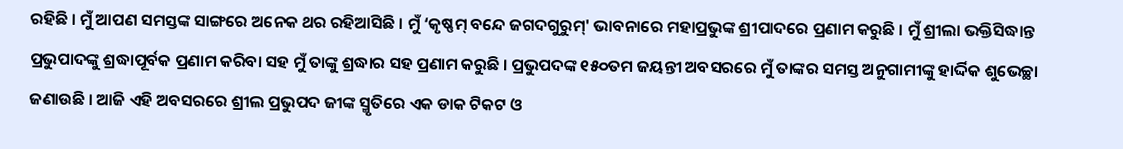ରହିଛି । ମୁଁ ଆପଣ ସମସ୍ତଙ୍କ ସାଙ୍ଗରେ ଅନେକ ଥର ରହିଆସିଛି । ମୁଁ ‘କୃଷ୍ଣମ୍ ବନ୍ଦେ ଜଗଦଗୁରୁମ୍' ଭାବନାରେ ମହାପ୍ରଭୁଙ୍କ ଶ୍ରୀପାଦରେ ପ୍ରଣାମ କରୁଛି । ମୁଁ ଶ୍ରୀଲା ଭକ୍ତିସିଦ୍ଧାନ୍ତ ପ୍ରଭୁପାଦଙ୍କୁ ଶ୍ରଦ୍ଧାପୂର୍ବକ ପ୍ରଣାମ କରିବା ସହ ମୁଁ ତାଙ୍କୁ ଶ୍ରଦ୍ଧାର ସହ ପ୍ରଣାମ କରୁଛି । ପ୍ରଭୁପଦଙ୍କ ୧୫୦ତମ ଜୟନ୍ତୀ ଅବସରରେ ମୁଁ ତାଙ୍କର ସମସ୍ତ ଅନୁଗାମୀଙ୍କୁ ହାର୍ଦ୍ଦିକ ଶୁଭେଚ୍ଛା ଜଣାଉଛି । ଆଜି ଏହି ଅବସରରେ ଶ୍ରୀଲ ପ୍ରଭୁପଦ ଜୀଙ୍କ ସ୍ମୃତିରେ ଏକ ଡାକ ଟିକଟ ଓ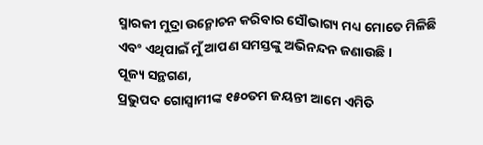ସ୍ମାରକୀ ମୁଦ୍ରା ଉନ୍ମୋଚନ କରିବାର ସୌଭାଗ୍ୟ ମଧ୍ୟ ମୋତେ ମିଳିଛି ଏବଂ ଏଥିପାଇଁ ମୁଁ ଆପଣ ସମସ୍ତଙ୍କୁ ଅଭିନନ୍ଦନ ଜଣାଉଛି ।
ପୂଜ୍ୟ ସନ୍ଥଗଣ,
ପ୍ରଭୁପଦ ଗୋସ୍ୱାମୀଙ୍କ ୧୫୦ତମ ଜୟନ୍ତୀ ଆମେ ଏମିତି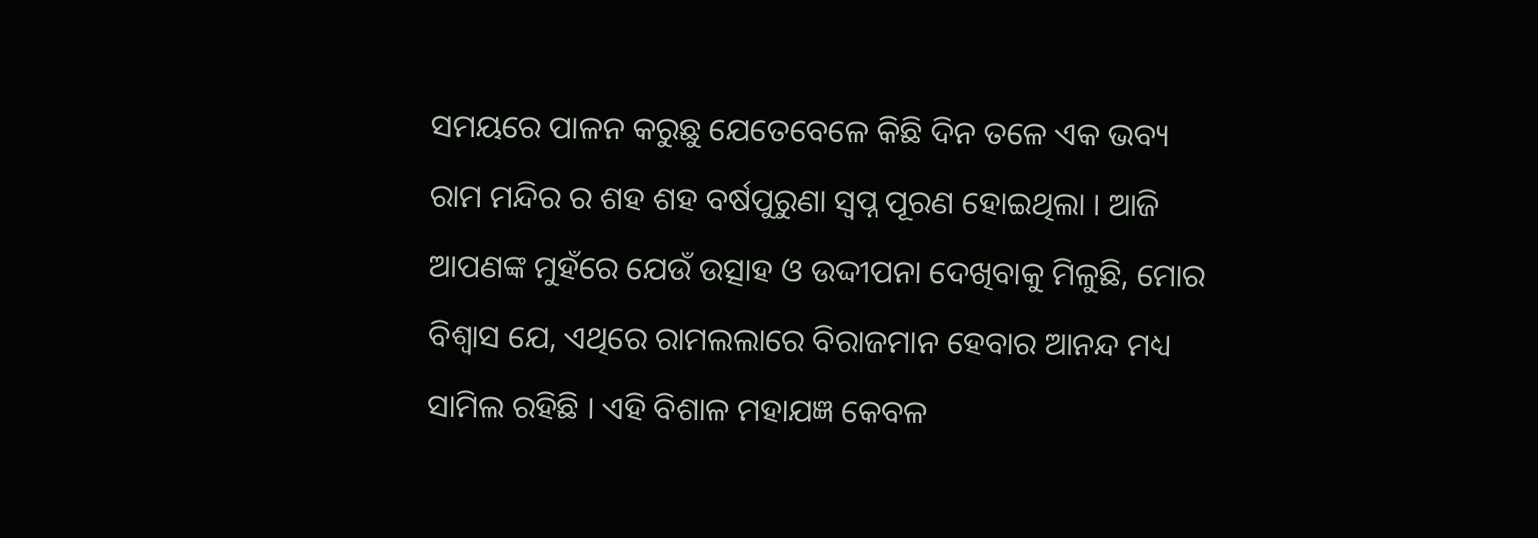ସମୟରେ ପାଳନ କରୁଛୁ ଯେତେବେଳେ କିଛି ଦିନ ତଳେ ଏକ ଭବ୍ୟ ରାମ ମନ୍ଦିର ର ଶହ ଶହ ବର୍ଷପୁରୁଣା ସ୍ୱପ୍ନ ପୂରଣ ହୋଇଥିଲା । ଆଜି ଆପଣଙ୍କ ମୁହଁରେ ଯେଉଁ ଉତ୍ସାହ ଓ ଉଦ୍ଦୀପନା ଦେଖିବାକୁ ମିଳୁଛି, ମୋର ବିଶ୍ୱାସ ଯେ, ଏଥିରେ ରାମଲଲାରେ ବିରାଜମାନ ହେବାର ଆନନ୍ଦ ମଧ୍ୟ ସାମିଲ ରହିଛି । ଏହି ବିଶାଳ ମହାଯଜ୍ଞ କେବଳ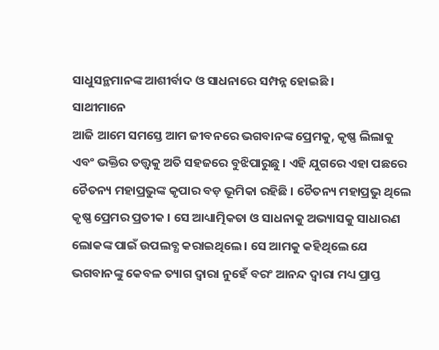ସାଧୁସନ୍ଥମାନଙ୍କ ଆଶୀର୍ବାଦ ଓ ସାଧନାରେ ସମ୍ପନ୍ନ ହୋଇଛି ।
ସାଥୀମାନେ
ଆଜି ଆମେ ସମସ୍ତେ ଆମ ଜୀବନରେ ଭଗବାନଙ୍କ ପ୍ରେମକୁ, କୃଷ୍ଣ ଲିଲାକୁ ଏବଂ ଭକ୍ତିର ତତ୍ତ୍ୱକୁ ଅତି ସହଜରେ ବୁଝିପାରୁଛୁ । ଏହି ଯୁଗରେ ଏହା ପଛରେ ଚୈତନ୍ୟ ମହାପ୍ରଭୁଙ୍କ କୃପାର ବଡ଼ ଭୂମିକା ରହିଛି । ଚୈତନ୍ୟ ମହାପ୍ରଭୁ ଥିଲେ କୃଷ୍ଣ ପ୍ରେମର ପ୍ରତୀକ । ସେ ଆଧ୍ୟାତ୍ମିକତା ଓ ସାଧନାକୁ ଅଭ୍ୟାସକୁ ସାଧାରଣ ଲୋକଙ୍କ ପାଇଁ ଉପଲବ୍ଧ କରାଇଥିଲେ । ସେ ଆମକୁ କହିଥିଲେ ଯେ ଭଗବାନଙ୍କୁ କେବଳ ତ୍ୟାଗ ଦ୍ୱାରା ନୁହେଁ ବରଂ ଆନନ୍ଦ ଦ୍ୱାରା ମଧ୍ୟ ପ୍ରାପ୍ତ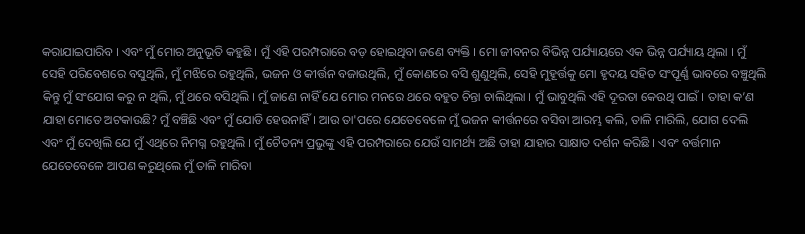କରାଯାଇପାରିବ । ଏବଂ ମୁଁ ମୋର ଅନୁଭୂତି କହୁଛି । ମୁଁ ଏହି ପରମ୍ପରାରେ ବଡ଼ ହୋଇଥିବା ଜଣେ ବ୍ୟକ୍ତି । ମୋ ଜୀବନର ବିଭିନ୍ନ ପର୍ଯ୍ୟାୟରେ ଏକ ଭିନ୍ନ ପର୍ଯ୍ୟାୟ ଥିଲା । ମୁଁ ସେହି ପରିବେଶରେ ବସୁଥିଲି, ମୁଁ ମଝିରେ ରହୁଥିଲି, ଭଜନ ଓ କୀର୍ତ୍ତନ ବଜାଉଥିଲି, ମୁଁ କୋଣରେ ବସି ଶୁଣୁଥିଲି, ସେହି ମୁହୂର୍ତ୍ତକୁ ମୋ ହୃଦୟ ସହିତ ସଂପୂର୍ଣ୍ଣ ଭାବରେ ବଞ୍ଚୁଥିଲି କିନ୍ତୁ ମୁଁ ସଂଯୋଗ କରୁ ନ ଥିଲି, ମୁଁ ଥରେ ବସିଥିଲି । ମୁଁ ଜାଣେ ନାହିଁ ଯେ ମୋର ମନରେ ଥରେ ବହୁତ ଚିନ୍ତା ଚାଲିଥିଲା । ମୁଁ ଭାବୁଥିଲି ଏହି ଦୂରତା କେଉଥି ପାଇଁ । ତାହା କ’ଣ ଯାହା ମୋତେ ଅଟକାଉଛି? ମୁଁ ବଞ୍ଚିଛି ଏବଂ ମୁଁ ଯୋଡି ହେଉନାହିଁ । ଆଉ ତା'ପରେ ଯେତେବେଳେ ମୁଁ ଭଜନ କୀର୍ତ୍ତନରେ ବସିବା ଆରମ୍ଭ କଲି, ତାଳି ମାରିଲି, ଯୋଗ ଦେଲି ଏବଂ ମୁଁ ଦେଖିଲି ଯେ ମୁଁ ଏଥିରେ ନିମଗ୍ନ ରହୁଥିଲି । ମୁଁ ଚୈତନ୍ୟ ପ୍ରଭୁଙ୍କୁ ଏହି ପରମ୍ପରାରେ ଯେଉଁ ସାମର୍ଥ୍ୟ ଅଛି ତାହା ଯାହାର ସାକ୍ଷାତ ଦର୍ଶନ କରିଛି । ଏବଂ ବର୍ତ୍ତମାନ ଯେତେବେଳେ ଆପଣ କରୁଥିଲେ ମୁଁ ତାଳି ମାରିବା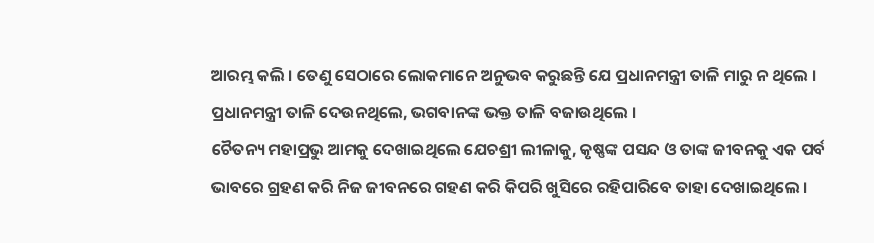ଆରମ୍ଭ କଲି । ତେଣୁ ସେଠାରେ ଲୋକମାନେ ଅନୁଭବ କରୁଛନ୍ତି ଯେ ପ୍ରଧାନମନ୍ତ୍ରୀ ତାଳି ମାରୁ ନ ଥିଲେ । ପ୍ରଧାନମନ୍ତ୍ରୀ ତାଳି ଦେଉନଥିଲେ, ଭଗବାନଙ୍କ ଭକ୍ତ ତାଳି ବଜାଉଥିଲେ ।
ଚୈତନ୍ୟ ମହାପ୍ରଭୁ ଆମକୁ ଦେଖାଇଥିଲେ ଯେଚଶ୍ରୀ ଲୀଳାକୁ, କୃଷ୍ଣଙ୍କ ପସନ୍ଦ ଓ ତାଙ୍କ ଜୀବନକୁ ଏକ ପର୍ବ ଭାବରେ ଗ୍ରହଣ କରି ନିଜ ଜୀବନରେ ଗହଣ କରି କିପରି ଖୁସିରେ ରହିପାରିବେ ତାହା ଦେଖାଇଥିଲେ ।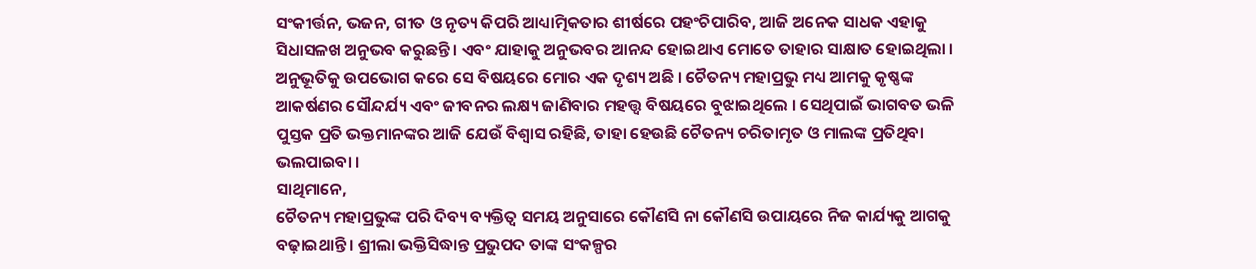ସଂକୀର୍ତ୍ତନ, ଭଜନ, ଗୀତ ଓ ନୃତ୍ୟ କିପରି ଆଧ୍ୟାତ୍ମିକତାର ଶୀର୍ଷରେ ପହଂଚିପାରିବ, ଆଜି ଅନେକ ସାଧକ ଏହାକୁ ସିଧାସଳଖ ଅନୁଭବ କରୁଛନ୍ତି । ଏବଂ ଯାହାକୁ ଅନୁଭବର ଆନନ୍ଦ ହୋଇଥାଏ ମୋତେ ତାହାର ସାକ୍ଷାତ ହୋଇଥିଲା । ଅନୁଭୂତିକୁ ଉପଭୋଗ କରେ ସେ ବିଷୟରେ ମୋର ଏକ ଦୃଶ୍ୟ ଅଛି । ଚୈତନ୍ୟ ମହାପ୍ରଭୁ ମଧ୍ୟ ଆମକୁ କୃଷ୍ଣଙ୍କ ଆକର୍ଷଣର ସୌନ୍ଦର୍ଯ୍ୟ ଏବଂ ଜୀବନର ଲକ୍ଷ୍ୟ ଜାଣିବାର ମହତ୍ତ୍ୱ ବିଷୟରେ ବୁଝାଇଥିଲେ । ସେଥିପାଇଁ ଭାଗବତ ଭଳି ପୁସ୍ତକ ପ୍ରତି ଭକ୍ତମାନଙ୍କର ଆଜି ଯେଉଁ ବିଶ୍ୱାସ ରହିଛି, ତାହା ହେଉଛି ଚୈତନ୍ୟ ଚରିତାମୃତ ଓ ମାଲଙ୍କ ପ୍ରତିଥିବା ଭଲପାଇବା ।
ସାଥିମାନେ,
ଚୈତନ୍ୟ ମହାପ୍ରଭୁଙ୍କ ପରି ଦିବ୍ୟ ବ୍ୟକ୍ତିତ୍ୱ ସମୟ ଅନୁସାରେ କୌଣସି ନା କୌଣସି ଉପାୟରେ ନିଜ କାର୍ଯ୍ୟକୁ ଆଗକୁ ବଢ଼ାଇଥାନ୍ତି । ଶ୍ରୀଲା ଭକ୍ତିସିଦ୍ଧାନ୍ତ ପ୍ରଭୁପଦ ତାଙ୍କ ସଂକଳ୍ପର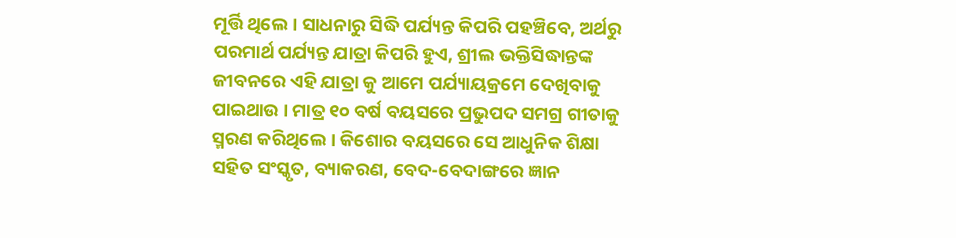ମୂର୍ତ୍ତି ଥିଲେ । ସାଧନାରୁ ସିଦ୍ଧି ପର୍ଯ୍ୟନ୍ତ କିପରି ପହଞ୍ଚିବେ, ଅର୍ଥରୁ ପରମାର୍ଥ ପର୍ଯ୍ୟନ୍ତ ଯାତ୍ରା କିପରି ହୁଏ, ଶ୍ରୀଲ ଭକ୍ତିସିଦ୍ଧାନ୍ତଙ୍କ ଜୀବନରେ ଏହି ଯାତ୍ରା କୁ ଆମେ ପର୍ଯ୍ୟାୟକ୍ରମେ ଦେଖିବାକୁ ପାଇଥାଉ । ମାତ୍ର ୧୦ ବର୍ଷ ବୟସରେ ପ୍ରଭୁପଦ ସମଗ୍ର ଗୀତାକୁ ସ୍ମରଣ କରିଥିଲେ । କିଶୋର ବୟସରେ ସେ ଆଧୁନିକ ଶିକ୍ଷା ସହିତ ସଂସ୍କୃତ, ବ୍ୟାକରଣ, ବେଦ-ବେଦାଙ୍ଗରେ ଜ୍ଞାନ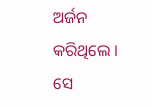ଅର୍ଜନ କରିଥିଲେ । ସେ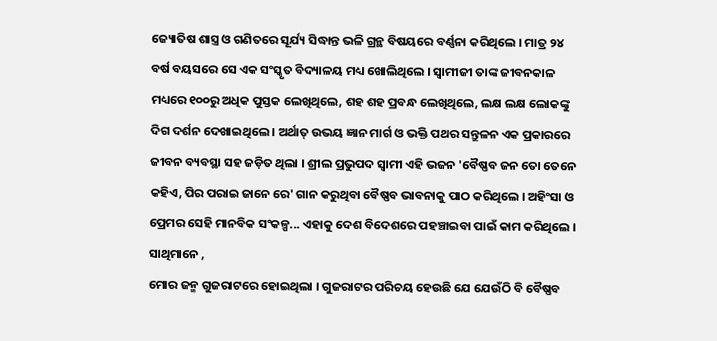ଜ୍ୟୋତିଷ ଶାସ୍ତ୍ର ଓ ଗଣିତରେ ସୂର୍ଯ୍ୟ ସିଦ୍ଧାନ୍ତ ଭଳି ଗ୍ରନ୍ଥ ବିଷୟରେ ବର୍ଣ୍ଣନା କରିଥିଲେ । ମାତ୍ର ୨୪ ବର୍ଷ ବୟସରେ ସେ ଏକ ସଂସ୍କୃତ ବିଦ୍ୟାଳୟ ମଧ୍ୟ ଖୋଲିଥିଲେ । ସ୍ୱାମୀଜୀ ତାଙ୍କ ଜୀବନକାଳ ମଧ୍ୟରେ ୧୦୦ରୁ ଅଧିକ ପୁସ୍ତକ ଲେଖିଥିଲେ, ଶହ ଶହ ପ୍ରବନ୍ଧ ଲେଖିଥିଲେ, ଲକ୍ଷ ଲକ୍ଷ ଲୋକଙ୍କୁ ଦିଗ ଦର୍ଶନ ଦେଖାଇଥିଲେ । ଅର୍ଥାତ୍ ଉଭୟ ଜ୍ଞାନ ମାର୍ଗ ଓ ଭକ୍ତି ପଥର ସନ୍ତୁଳନ ଏକ ପ୍ରକାରରେ ଜୀବନ ବ୍ୟବସ୍ଥା ସହ ଜଡ଼ିତ ଥିଲା । ଶ୍ରୀଲ ପ୍ରଭୁପଦ ସ୍ୱାମୀ ଏହି ଭଜନ 'ବୈଷ୍ଣବ ଜନ ତୋ ତେନେ କହିଏ, ପିର ପରାଇ ଜାନେ ରେ' ଗାନ କରୁଥିବା ବୈଷ୍ଣବ ଭାବନାକୁ ପାଠ କରିଥିଲେ । ଅହିଂସା ଓ ପ୍ରେମର ସେହି ମାନବିକ ସଂକଳ୍ପ... ଏହାକୁ ଦେଶ ବିଦେଶରେ ପହଞ୍ଚାଇବା ପାଇଁ କାମ କରିଥିଲେ ।
ସାଥିମାନେ ,
ମୋର ଜନ୍ମ ଗୁଜରାଟରେ ହୋଇଥିଲା । ଗୁଜରାଟର ପରିଚୟ ହେଉଛି ଯେ ଯେଉଁଠି ବି ବୈଷ୍ଣବ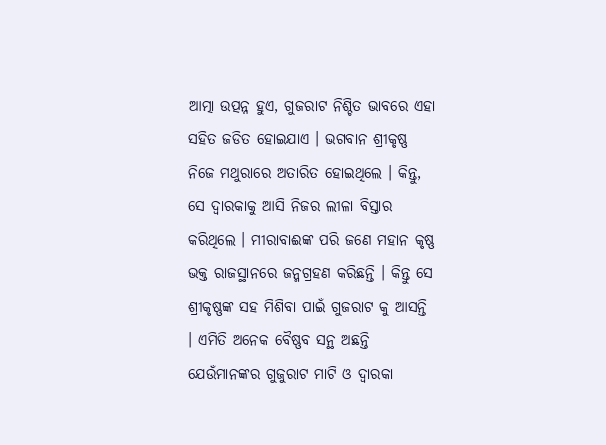ଆତ୍ମା ଉତ୍ପନ୍ନ ହୁଏ, ଗୁଜରାଟ ନିଶ୍ଚିତ ଭାବରେ ଏହା ସହିତ ଜଡିତ ହୋଇଯାଏ । ଭଗବାନ ଶ୍ରୀକୃଷ୍ଣ ନିଜେ ମଥୁରାରେ ଅତାରିତ ହୋଇଥିଲେ । କିନ୍ତୁ, ସେ ଦ୍ୱାରକାକୁ ଆସି ନିଜର ଲୀଳା ବିସ୍ତାର କରିଥିଲେ । ମୀରାବାଈଙ୍କ ପରି ଜଣେ ମହାନ କୃଷ୍ଣ ଭକ୍ତ ରାଜସ୍ଥାନରେ ଜନ୍ମଗ୍ରହଣ କରିଛନ୍ତି । କିନ୍ତୁ ସେ ଶ୍ରୀକୃଷ୍ଣଙ୍କ ସହ ମିଶିବା ପାଇଁ ଗୁଜରାଟ କୁ ଆସନ୍ତି । ଏମିତି ଅନେକ ବୈଷ୍ଣବ ସନ୍ଥ ଅଛନ୍ତି ଯେଉଁମାନଙ୍କର ଗୁଜୁରାଟ ମାଟି ଓ ଦ୍ୱାରକା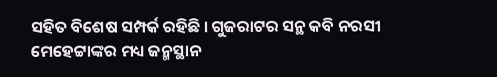ସହିତ ବିଶେଷ ସମ୍ପର୍କ ରହିଛି । ଗୁଜରାଟର ସନ୍ଥ କବି ନରସୀ ମେହେଟ୍ଟାଙ୍କର ମଧ୍ୟ ଜନ୍ମସ୍ଥାନ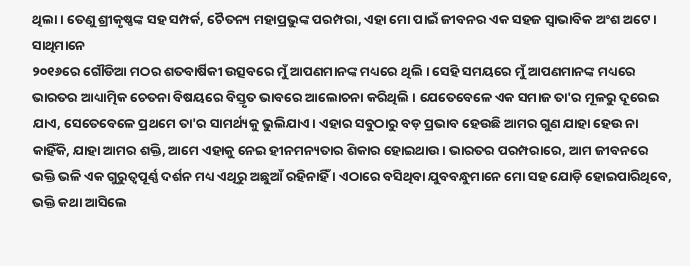ଥିଲା । ତେଣୁ ଶ୍ରୀକୃଷ୍ଣଙ୍କ ସହ ସମ୍ପର୍କ, ଚୈତନ୍ୟ ମହାପ୍ରଭୁଙ୍କ ପରମ୍ପରା, ଏହା ମୋ ପାଇଁ ଜୀବନର ଏକ ସହଜ ସ୍ୱାଭାବିକ ଅଂଶ ଅଟେ ।
ସାଥିମାନେ
୨୦୧୬ରେ ଗୌଡିଆ ମଠର ଶତବାର୍ଷିକୀ ଉତ୍ସବରେ ମୁଁ ଆପଣମାନଙ୍କ ମଧ୍ୟରେ ଥିଲି । ସେହି ସମୟରେ ମୁଁ ଆପଣମାନଙ୍କ ମଧ୍ୟରେ ଭାରତର ଆଧ୍ୟାତ୍ମିକ ଚେତନା ବିଷୟରେ ବିସ୍ତୃତ ଭାବରେ ଆଲୋଚନା କରିଥିଲି । ଯେତେବେଳେ ଏକ ସମାଜ ତା'ର ମୂଳରୁ ଦୂରେଇ ଯାଏ, ସେତେବେଳେ ପ୍ରଥମେ ତା'ର ସାମର୍ଥ୍ୟକୁ ଭୁଲିଯାଏ। ଏହାର ସବୁଠାରୁ ବଡ଼ ପ୍ରଭାବ ହେଉଛି ଆମର ଗୁଣ ଯାହା ହେଉ ନା କାହିଁକି, ଯାହା ଆମର ଶକ୍ତି, ଆମେ ଏହାକୁ ନେଇ ହୀନମନ୍ୟତାର ଶିକାର ହୋଇଥାଉ । ଭାରତର ପରମ୍ପରାରେ, ଆମ ଜୀବନରେ ଭକ୍ତି ଭଳି ଏକ ଗୁରୁତ୍ୱପୂର୍ଣ୍ଣ ଦର୍ଶନ ମଧ୍ୟ ଏଥିରୁ ଅଛୁଆଁ ରହିନାହିଁ । ଏଠାରେ ବସିଥିବା ଯୁବବନ୍ଧୁମାନେ ମୋ ସହ ଯୋଡ଼ି ହୋଇପାରିଥିବେ, ଭକ୍ତି କଥା ଆସିଲେ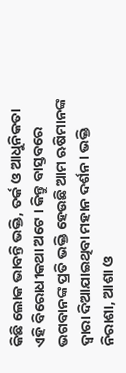କିଛି ଲୋକ ଭାବନ୍ତି ଭକ୍ତି, ତର୍କ ଓ ଆଧୁନିକତା ଏହି ବିରୋଧୀକଥା ଅଟେ । କିନ୍ତୁ ବାସ୍ତବରେ ଭଗବାନଙ୍କ ପ୍ରତି ଭକ୍ତି ହେଉଛି ଆମ ଋଷିମାନଙ୍କ ଦ୍ୱାରା ଦିଆଯାଇଥିବା ମହାନ ଦର୍ଶନ। ଭକ୍ତି ନିରାଶା, ଆଶା ଓ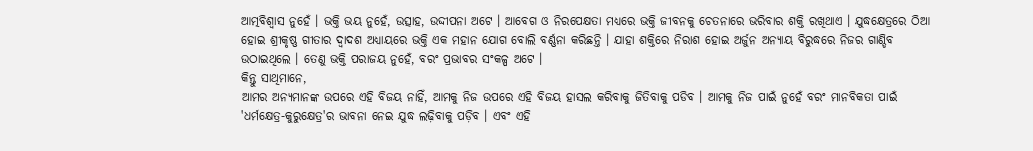ଆତ୍ମବିଶ୍ୱାସ ନୁହେଁ । ଭକ୍ତି ଭୟ ନୁହେଁ, ଉତ୍ସାହ, ଉଦ୍ଦୀପନା ଅଟେ । ଆବେଗ ଓ ନିରପେକ୍ଷତା ମଧ୍ୟରେ ଭକ୍ତି ଜୀବନକୁ ଚେତନାରେ ଭରିବାର ଶକ୍ତି ରଖିଥାଏ । ଯୁଦ୍ଧକ୍ଷେତ୍ରରେ ଠିଆ ହୋଇ ଶ୍ରୀକୃଷ୍ଣ ଗୀତାର ଦ୍ୱାଦଶ ଅଧ୍ୟାୟରେ ଭକ୍ତି ଏକ ମହାନ ଯୋଗ ବୋଲି ବର୍ଣ୍ଣନା କରିଛନ୍ତି । ଯାହା ଶକ୍ତିରେ ନିରାଶ ହୋଇ ଅର୍ଜୁନ ଅନ୍ୟାୟ ବିରୁଦ୍ଧରେ ନିଜର ଗାଣ୍ଡିବ ଉଠାଇଥିଲେ । ତେଣୁ ଭକ୍ତି ପରାଜୟ ନୁହେଁ, ବରଂ ପ୍ରଭାବର ସଂକଳ୍ପ ଅଟେ ।
କିନ୍ତୁ ସାଥିମାନେ,
ଆମର ଅନ୍ୟମାନଙ୍କ ଉପରେ ଏହି ବିଜୟ ନାହିଁ, ଆମକୁ ନିଜ ଉପରେ ଏହି ବିଜୟ ହାସଲ କରିବାକୁ ଜିତିବାକୁ ପଡିବ । ଆମକୁ ନିଜ ପାଇଁ ନୁହେଁ ବରଂ ମାନବିକତା ପାଇଁ 'ଧର୍ମକ୍ଷେତ୍ର-କୁରୁକ୍ଷେତ୍ର'ର ଭାବନା ନେଇ ଯୁଦ୍ଧ ଲଢ଼ିବାକୁ ପଡ଼ିବ । ଏବଂ ଏହି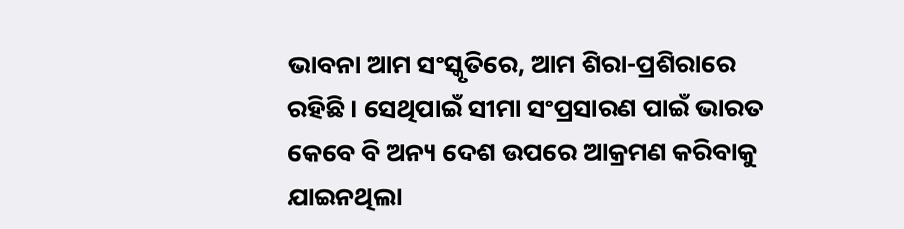ଭାବନା ଆମ ସଂସ୍କୃତିରେ, ଆମ ଶିରା-ପ୍ରଶିରାରେ ରହିଛି । ସେଥିପାଇଁ ସୀମା ସଂପ୍ରସାରଣ ପାଇଁ ଭାରତ କେବେ ବି ଅନ୍ୟ ଦେଶ ଉପରେ ଆକ୍ରମଣ କରିବାକୁ ଯାଇନଥିଲା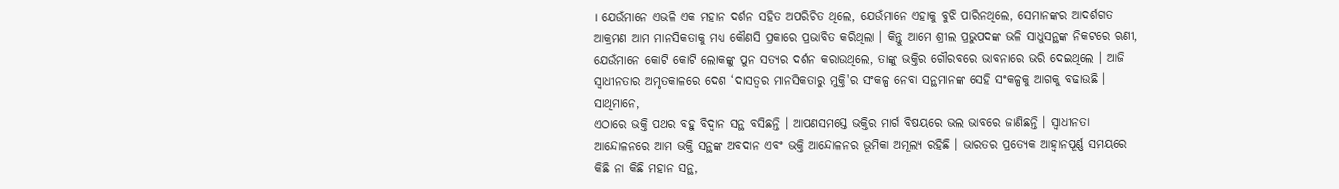। ଯେଉଁମାନେ ଏଭଳି ଏକ ମହାନ ଦର୍ଶନ ସହିତ ଅପରିଚିତ ଥିଲେ, ଯେଉଁମାନେ ଏହାକୁ ବୁଝି ପାରିନଥିଲେ, ସେମାନଙ୍କର ଆଦର୍ଶଗତ ଆକ୍ରମଣ ଆମ ମାନସିକତାକୁ ମଧ୍ୟ କୌଣସି ପ୍ରକାରେ ପ୍ରଭାବିତ କରିଥିଲା । କିନ୍ତୁ ଆମେ ଶ୍ରୀଲ ପ୍ରଭୁପଦଙ୍କ ଭଳି ସାଧୁସନ୍ଥଙ୍କ ନିକଟରେ ଋଣୀ, ଯେଉଁମାନେ କୋଟି କୋଟି ଲୋକଙ୍କୁ ପୁନ ସତ୍ୟର ଦର୍ଶନ କରାଉଥିଲେ, ତାଙ୍କୁ ଭକ୍ତିର ଗୌରବରେ ଭାବନାରେ ଭରି ଦେଇଥିଲେ । ଆଜି ସ୍ୱାଧୀନତାର ଅମୃତକାଳରେ ଦେଶ ‘ଦାସତ୍ୱର ମାନସିକତାରୁ ମୁକ୍ତି'ର ସଂକଳ୍ପ ନେବା ସନ୍ଥମାନଙ୍କ ସେହି ସଂକଳ୍ପକୁ ଆଗକୁ ବଢାଉଛି ।
ସାଥିମାନେ,
ଏଠାରେ ଭକ୍ତି ପଥର ବହୁ ବିଦ୍ୱାନ ସନ୍ଥ ବସିଛନ୍ତି । ଆପଣସମସ୍ତେ ଭକ୍ତିର ମାର୍ଗ ବିଷୟରେ ଭଲ ଭାବରେ ଜାଣିଛନ୍ତି । ସ୍ୱାଧୀନତା ଆନ୍ଦୋଳନରେ ଆମ ଭକ୍ତି ସନ୍ଥଙ୍କ ଅବଦାନ ଏବଂ ଭକ୍ତି ଆନ୍ଦୋଳନର ଭୂମିକା ଅମୂଲ୍ୟ ରହିଛି । ଭାରତର ପ୍ରତ୍ୟେକ ଆହ୍ୱାନପୂର୍ଣ୍ଣ ସମୟରେ କିଛି ନା କିଛି ମହାନ ସନ୍ଥ,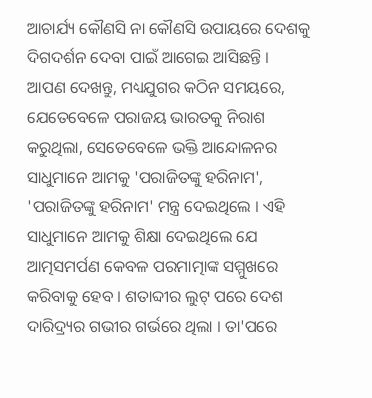ଆଚାର୍ଯ୍ୟ କୌଣସି ନା କୌଣସି ଉପାୟରେ ଦେଶକୁ ଦିଗଦର୍ଶନ ଦେବା ପାଇଁ ଆଗେଇ ଆସିଛନ୍ତି । ଆପଣ ଦେଖନ୍ତୁ, ମଧ୍ୟଯୁଗର କଠିନ ସମୟରେ, ଯେତେବେଳେ ପରାଜୟ ଭାରତକୁ ନିରାଶ କରୁଥିଲା, ସେତେବେଳେ ଭକ୍ତି ଆନ୍ଦୋଳନର ସାଧୁମାନେ ଆମକୁ 'ପରାଜିତଙ୍କୁ ହରିନାମ', 'ପରାଜିତଙ୍କୁ ହରିନାମ' ମନ୍ତ୍ର ଦେଇଥିଲେ । ଏହି ସାଧୁମାନେ ଆମକୁ ଶିକ୍ଷା ଦେଇଥିଲେ ଯେ ଆତ୍ମସମର୍ପଣ କେବଳ ପରମାତ୍ମାଙ୍କ ସମ୍ମୁଖରେ କରିବାକୁ ହେବ । ଶତାବ୍ଦୀର ଲୁଟ୍ ପରେ ଦେଶ ଦାରିଦ୍ର୍ୟର ଗଭୀର ଗର୍ଭରେ ଥିଲା । ତା'ପରେ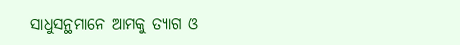ସାଧୁସନ୍ଥମାନେ ଆମକୁ ତ୍ୟାଗ ଓ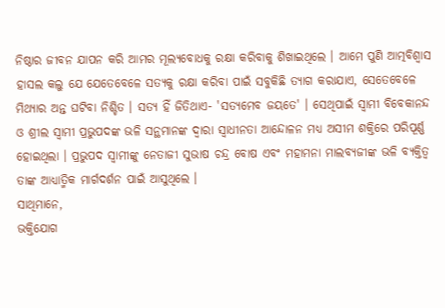ନିଷ୍ଠାର ଜୀବନ ଯାପନ କରି ଆମର ମୂଲ୍ୟବୋଧକୁ ରକ୍ଷା କରିବାକୁ ଶିଖାଇଥିଲେ । ଆମେ ପୁଣି ଆତ୍ମବିଶ୍ୱାସ ହାସଲ କଲୁ ଯେ ଯେତେବେଳେ ସତ୍ୟକୁ ରକ୍ଷା କରିବା ପାଇଁ ସବୁକିଛି ତ୍ୟାଗ କରାଯାଏ, ସେତେବେଳେ ମିଥ୍ୟାର ଅନ୍ତ ଘଟିବା ନିଶ୍ଚିତ । ସତ୍ୟ ହିଁ ଜିତିଥାଏ- 'ସତ୍ୟମେବ ଜୟତେ' । ସେଥିପାଇଁ ସ୍ୱାମୀ ବିବେକାନନ୍ଦ ଓ ଶ୍ରୀଲ ସ୍ୱାମୀ ପ୍ରଭୁପଦଙ୍କ ଭଳି ସନ୍ଥମାନଙ୍କ ଦ୍ୱାରା ସ୍ୱାଧୀନତା ଆନ୍ଦୋଳନ ମଧ୍ୟ ଅସୀମ ଶକ୍ତିରେ ପରିପୂର୍ଣ୍ଣ ହୋଇଥିଲା । ପ୍ରଭୁପଦ ସ୍ୱାମୀଙ୍କୁ ନେତାଜୀ ସୁଭାଷ ଚନ୍ଦ୍ର ବୋଷ ଏବଂ ମହାମନା ମାଲବ୍ୟଜୀଙ୍କ ଭଳି ବ୍ୟକ୍ତିତ୍ୱ ତାଙ୍କ ଆଧ୍ୟାତ୍ମିକ ମାର୍ଗଦର୍ଶନ ପାଇଁ ଆସୁଥିଲେ ।
ସାଥିମାନେ,
ଭକ୍ତିଯୋଗ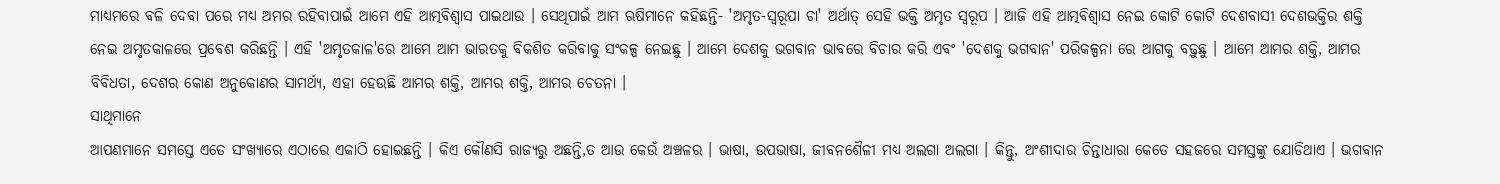ମାଧ୍ୟମରେ ବଳି ଦେବା ପରେ ମଧ୍ୟ ଅମର ରହିବାପାଇଁ ଆମେ ଏହି ଆତ୍ମବିଶ୍ୱାସ ପାଇଥାଉ । ସେଥିପାଇଁ ଆମ ଋଷିମାନେ କହିଛନ୍ତି- 'ଅମୃତ-ସ୍ୱରୂପା ଚା' ଅର୍ଥାତ୍ ସେହି ଭକ୍ତି ଅମୃତ ସ୍ୱରୂପ । ଆଜି ଏହି ଆତ୍ମବିଶ୍ୱାସ ନେଇ କୋଟି କୋଟି ଦେଶବାସୀ ଦେଶଭକ୍ତିର ଶକ୍ତି ନେଇ ଅମୃତକାଳରେ ପ୍ରବେଶ କରିଛନ୍ତି । ଏହି 'ଅମୃତକାଳ'ରେ ଆମେ ଆମ ଭାରତକୁ ବିକଶିତ କରିବାକୁ ସଂକଳ୍ପ ନେଇଛୁ । ଆମେ ଦେଶକୁ ଭଗବାନ ଭାବରେ ବିଚାର କରି ଏବଂ 'ଦେଶକୁ ଭଗବାନ' ପରିକଳ୍ପନା ରେ ଆଗକୁ ବଢ଼ୁଛୁ । ଆମେ ଆମର ଶକ୍ତି, ଆମର ବିବିଧତା, ଦେଶର କୋଣ ଅନୁକୋଣର ସାମର୍ଥ୍ୟ, ଏହା ହେଉଛି ଆମର ଶକ୍ତି, ଆମର ଶକ୍ତି, ଆମର ଚେତନା ।
ସାଥିମାନେ
ଆପଣମାନେ ସମସ୍ତେ ଏତେ ସଂଖ୍ୟାରେ ଏଠାରେ ଏକାଠି ହୋଇଛନ୍ତି । କିଏ କୌଣସି ରାଜ୍ୟରୁ ଅଛନ୍ତି,ତ ଆଉ କେଉଁ ଅଞ୍ଚଳର । ଭାଷା, ଉପଭାଷା, ଜୀବନଶୈଳୀ ମଧ୍ୟ ଅଲଗା ଅଲଗା । କିନ୍ତୁ, ଅଂଶୀଦାର ଚିନ୍ତାଧାରା କେତେ ସହଜରେ ସମସ୍ତଙ୍କୁ ଯୋଡିଥାଏ । ଭଗବାନ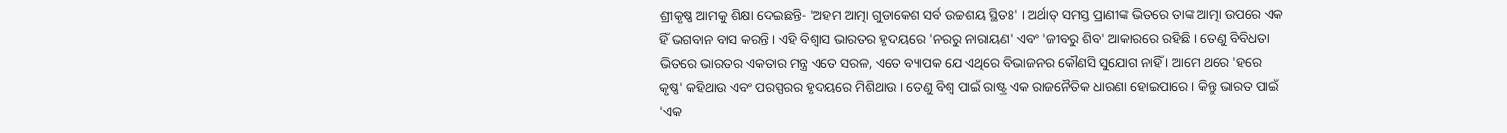ଶ୍ରୀକୃଷ୍ଣ ଆମକୁ ଶିକ୍ଷା ଦେଇଛନ୍ତି- 'ଅହମ ଆତ୍ମା ଗୁଡାକେଶ ସର୍ବ ଉଚ୍ଚଶୟ ସ୍ଥିତଃ' । ଅର୍ଥାତ୍ ସମସ୍ତ ପ୍ରାଣୀଙ୍କ ଭିତରେ ତାଙ୍କ ଆତ୍ମା ଉପରେ ଏକ ହିଁ ଭଗବାନ ବାସ କରନ୍ତି । ଏହି ବିଶ୍ୱାସ ଭାରତର ହୃଦୟରେ 'ନରରୁ ନାରାୟଣ' ଏବଂ 'ଜୀବରୁ ଶିବ' ଆକାରରେ ରହିଛି । ତେଣୁ ବିବିଧତା ଭିତରେ ଭାରତର ଏକତାର ମନ୍ତ୍ର ଏତେ ସରଳ, ଏତେ ବ୍ୟାପକ ଯେ ଏଥିରେ ବିଭାଜନର କୌଣସି ସୁଯୋଗ ନାହିଁ । ଆମେ ଥରେ 'ହରେ କୃଷ୍ଣ' କହିଥାଉ ଏବଂ ପରସ୍ପରର ହୃଦୟରେ ମିଶିଥାଉ । ତେଣୁ ବିଶ୍ୱ ପାଇଁ ରାଷ୍ଟ୍ର ଏକ ରାଜନୈତିକ ଧାରଣା ହୋଇପାରେ । କିନ୍ତୁ ଭାରତ ପାଇଁ 'ଏକ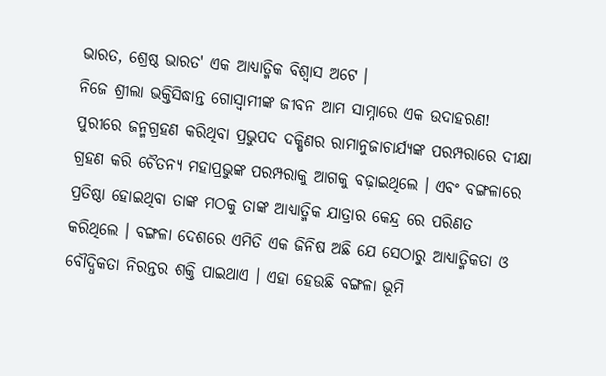ଭାରତ, ଶ୍ରେଷ୍ଠ ଭାରତ' ଏକ ଆଧ୍ୟାତ୍ମିକ ବିଶ୍ୱାସ ଅଟେ ।
ନିଜେ ଶ୍ରୀଲା ଭକ୍ତିସିଦ୍ଧାନ୍ତ ଗୋସ୍ୱାମୀଙ୍କ ଜୀବନ ଆମ ସାମ୍ନାରେ ଏକ ଉଦାହରଣ! ପୁରୀରେ ଜନ୍ମଗ୍ରହଣ କରିଥିବା ପ୍ରଭୁପଦ ଦକ୍ଷିଣର ରାମାନୁଜାଚାର୍ଯ୍ୟଙ୍କ ପରମ୍ପରାରେ ଦୀକ୍ଷା ଗ୍ରହଣ କରି ଚୈତନ୍ୟ ମହାପ୍ରଭୁଙ୍କ ପରମ୍ପରାକୁ ଆଗକୁ ବଢ଼ାଇଥିଲେ । ଏବଂ ବଙ୍ଗଳାରେ ପ୍ରତିଷ୍ଠା ହୋଇଥିବା ତାଙ୍କ ମଠକୁ ତାଙ୍କ ଆଧ୍ୟାତ୍ମିକ ଯାତ୍ରାର କେନ୍ଦ୍ର ରେ ପରିଣତ କରିଥିଲେ । ବଙ୍ଗଳା ଦେଶରେ ଏମିତି ଏକ ଜିନିଷ ଅଛି ଯେ ସେଠାରୁ ଆଧ୍ୟାତ୍ମିକତା ଓ ବୌଦ୍ଧିକତା ନିରନ୍ତର ଶକ୍ତି ପାଇଥାଏ । ଏହା ହେଉଛି ବଙ୍ଗଳା ଭୂମି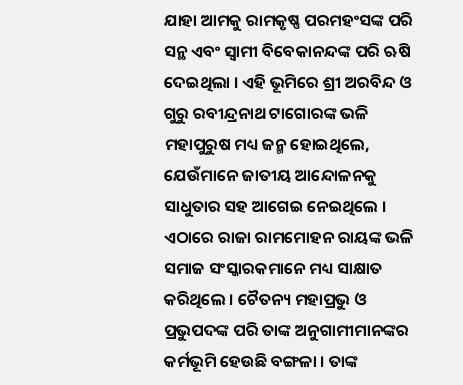ଯାହା ଆମକୁ ରାମକୃଷ୍ଣ ପରମହଂସଙ୍କ ପରି ସନ୍ଥ ଏବଂ ସ୍ୱାମୀ ବିବେକାନନ୍ଦଙ୍କ ପରି ଋଷି ଦେଇଥିଲା । ଏହି ଭୂମିରେ ଶ୍ରୀ ଅରବିନ୍ଦ ଓ ଗୁରୁ ରବୀନ୍ଦ୍ରନାଥ ଟାଗୋରଙ୍କ ଭଳି ମହାପୁରୁଷ ମଧ୍ୟ ଜନ୍ମ ହୋଇଥିଲେ, ଯେଉଁମାନେ ଜାତୀୟ ଆନ୍ଦୋଳନକୁ ସାଧୁତାର ସହ ଆଗେଇ ନେଇଥିଲେ । ଏଠାରେ ରାଜା ରାମମୋହନ ରାୟଙ୍କ ଭଳି ସମାଜ ସଂସ୍କାରକମାନେ ମଧ୍ୟ ସାକ୍ଷାତ କରିଥିଲେ । ଚୈତନ୍ୟ ମହାପ୍ରଭୁ ଓ ପ୍ରଭୁପଦଙ୍କ ପରି ତାଙ୍କ ଅନୁଗାମୀମାନଙ୍କର କର୍ମଭୂମି ହେଉଛି ବଙ୍ଗଳା । ତାଙ୍କ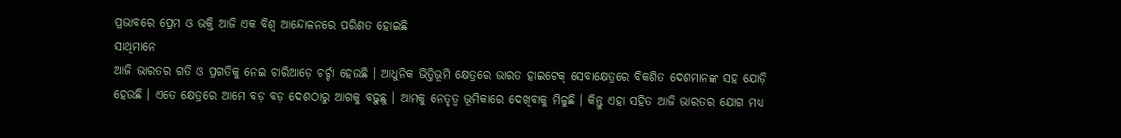ପ୍ରଭାବରେ ପ୍ରେମ ଓ ଭକ୍ତି ଆଜି ଏକ ବିଶ୍ୱ ଆନ୍ଦୋଳନରେ ପରିଣତ ହୋଇଛି
ସାଥିମାନେ
ଆଜି ଭାରତର ଗତି ଓ ପ୍ରଗତିକୁ ନେଇ ଚାରିଆଡ଼େ ଚର୍ଚ୍ଚା ହେଉଛି । ଆଧୁନିକ ଭିତ୍ତିଭୂମି କ୍ଷେତ୍ରରେ ଭାରତ ହାଇଟେକ୍ ସେବାକ୍ଷେତ୍ରରେ ବିକଶିତ ଦେଶମାନଙ୍କ ସହ ଯୋଡ଼ି ହେଉଛି । ଏତେ କ୍ଷେତ୍ରରେ ଆମେ ବଡ଼ ବଡ଼ ଦେଶଠାରୁ ଆଗକୁ ବଢ଼ୁଛୁ । ଆମକୁ ନେତୃତ୍ୱ ଭୂମିକାରେ ଦେଖିବାକୁ ମିଳୁଛି । କିନ୍ତୁ ଏହା ସହିତ ଆଜି ଭାରତର ଯୋଗ ମଧ୍ୟ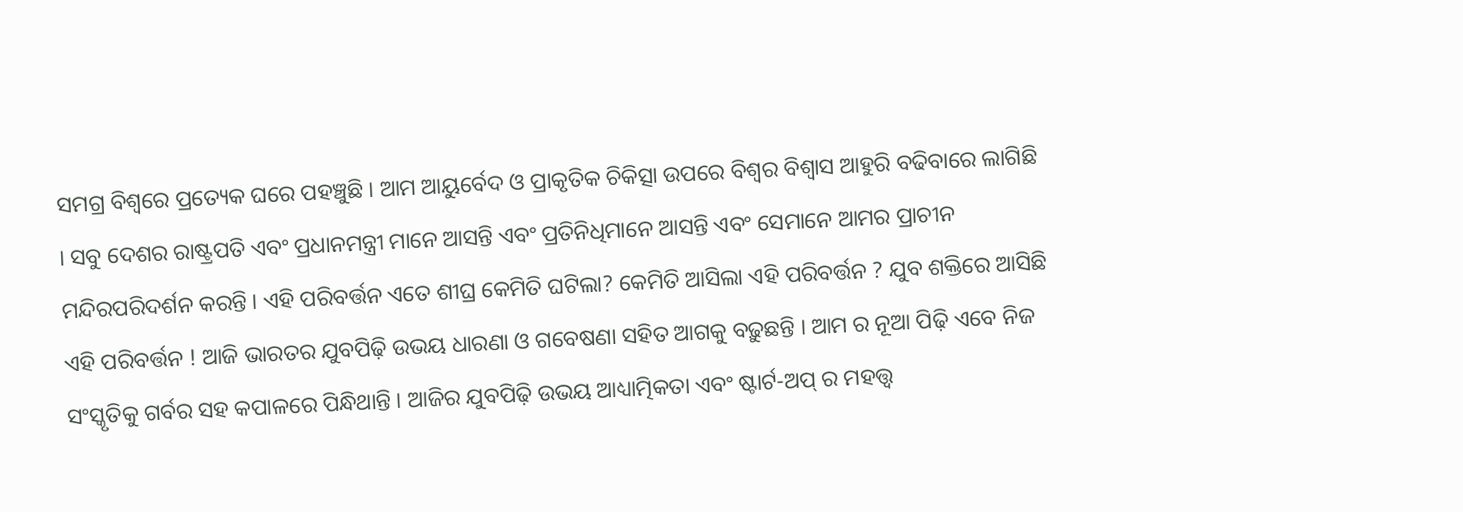ସମଗ୍ର ବିଶ୍ୱରେ ପ୍ରତ୍ୟେକ ଘରେ ପହଞ୍ଚୁଛି । ଆମ ଆୟୁର୍ବେଦ ଓ ପ୍ରାକୃତିକ ଚିକିତ୍ସା ଉପରେ ବିଶ୍ୱର ବିଶ୍ୱାସ ଆହୁରି ବଢିବାରେ ଲାଗିଛି । ସବୁ ଦେଶର ରାଷ୍ଟ୍ରପତି ଏବଂ ପ୍ରଧାନମନ୍ତ୍ରୀ ମାନେ ଆସନ୍ତି ଏବଂ ପ୍ରତିନିଧିମାନେ ଆସନ୍ତି ଏବଂ ସେମାନେ ଆମର ପ୍ରାଚୀନ ମନ୍ଦିରପରିଦର୍ଶନ କରନ୍ତି । ଏହି ପରିବର୍ତ୍ତନ ଏତେ ଶୀଘ୍ର କେମିତି ଘଟିଲା? କେମିତି ଆସିଲା ଏହି ପରିବର୍ତ୍ତନ ? ଯୁବ ଶକ୍ତିରେ ଆସିଛି ଏହି ପରିବର୍ତ୍ତନ ! ଆଜି ଭାରତର ଯୁବପିଢ଼ି ଉଭୟ ଧାରଣା ଓ ଗବେଷଣା ସହିତ ଆଗକୁ ବଢ଼ୁଛନ୍ତି । ଆମ ର ନୂଆ ପିଢ଼ି ଏବେ ନିଜ ସଂସ୍କୃତିକୁ ଗର୍ବର ସହ କପାଳରେ ପିନ୍ଧିଥାନ୍ତି । ଆଜିର ଯୁବପିଢ଼ି ଉଭୟ ଆଧ୍ୟାତ୍ମିକତା ଏବଂ ଷ୍ଟାର୍ଟ-ଅପ୍ ର ମହତ୍ତ୍ୱ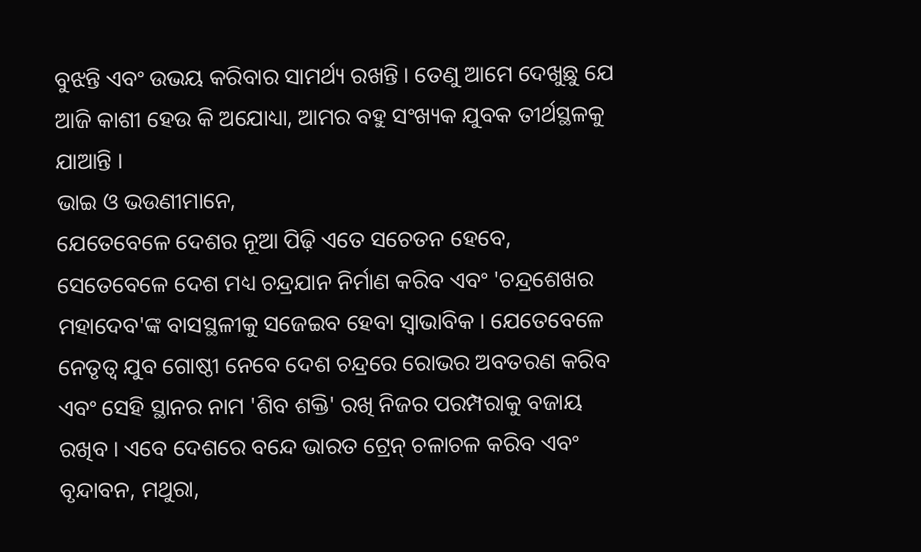ବୁଝନ୍ତି ଏବଂ ଉଭୟ କରିବାର ସାମର୍ଥ୍ୟ ରଖନ୍ତି । ତେଣୁ ଆମେ ଦେଖୁଛୁ ଯେ ଆଜି କାଶୀ ହେଉ କି ଅଯୋଧ୍ୟା, ଆମର ବହୁ ସଂଖ୍ୟକ ଯୁବକ ତୀର୍ଥସ୍ଥଳକୁ ଯାଆନ୍ତି ।
ଭାଇ ଓ ଭଉଣୀମାନେ,
ଯେତେବେଳେ ଦେଶର ନୂଆ ପିଢ଼ି ଏତେ ସଚେତନ ହେବେ, ସେତେବେଳେ ଦେଶ ମଧ୍ୟ ଚନ୍ଦ୍ରଯାନ ନିର୍ମାଣ କରିବ ଏବଂ 'ଚନ୍ଦ୍ରଶେଖର ମହାଦେବ'ଙ୍କ ବାସସ୍ଥଳୀକୁ ସଜେଇବ ହେବା ସ୍ୱାଭାବିକ । ଯେତେବେଳେ ନେତୃତ୍ୱ ଯୁବ ଗୋଷ୍ଠୀ ନେବେ ଦେଶ ଚନ୍ଦ୍ରରେ ରୋଭର ଅବତରଣ କରିବ ଏବଂ ସେହି ସ୍ଥାନର ନାମ 'ଶିବ ଶକ୍ତି' ରଖି ନିଜର ପରମ୍ପରାକୁ ବଜାୟ ରଖିବ । ଏବେ ଦେଶରେ ବନ୍ଦେ ଭାରତ ଟ୍ରେନ୍ ଚଳାଚଳ କରିବ ଏବଂ ବୃନ୍ଦାବନ, ମଥୁରା,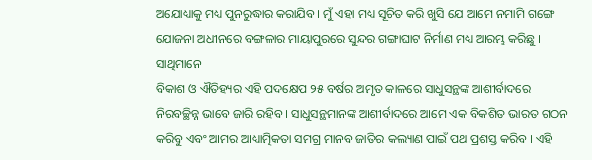ଅଯୋଧ୍ୟାକୁ ମଧ୍ୟ ପୁନରୁଦ୍ଧାର କରାଯିବ । ମୁଁ ଏହା ମଧ୍ୟ ସୂଚିତ କରି ଖୁସି ଯେ ଆମେ ନମାମି ଗଙ୍ଗେ ଯୋଜନା ଅଧୀନରେ ବଙ୍ଗଳାର ମାୟାପୁରରେ ସୁନ୍ଦର ଗଙ୍ଗାଘାଟ ନିର୍ମାଣ ମଧ୍ୟ ଆରମ୍ଭ କରିଛୁ ।
ସାଥିମାନେ
ବିକାଶ ଓ ଐତିହ୍ୟର ଏହି ପଦକ୍ଷେପ ୨୫ ବର୍ଷର ଅମୃତ କାଳରେ ସାଧୁସନ୍ଥଙ୍କ ଆଶୀର୍ବାଦରେ ନିରବଚ୍ଛିନ୍ନ ଭାବେ ଜାରି ରହିବ । ସାଧୁସନ୍ଥମାନଙ୍କ ଆଶୀର୍ବାଦରେ ଆମେ ଏକ ବିକଶିତ ଭାରତ ଗଠନ କରିବୁ ଏବଂ ଆମର ଆଧ୍ୟାତ୍ମିକତା ସମଗ୍ର ମାନବ ଜାତିର କଲ୍ୟାଣ ପାଇଁ ପଥ ପ୍ରଶସ୍ତ କରିବ । ଏହି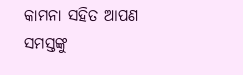କାମନା ସହିତ ଆପଣ ସମସ୍ତଙ୍କୁ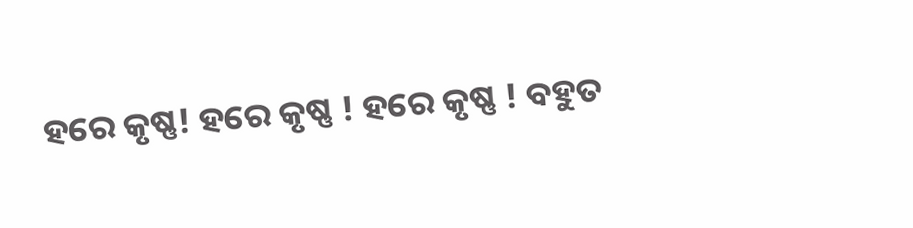ହରେ କୃଷ୍ଣ! ହରେ କୃଷ୍ଣ ! ହରେ କୃଷ୍ଣ ! ବହୁତ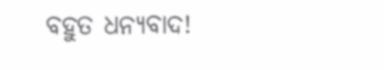ବହୁତ ଧନ୍ୟବାଦ!